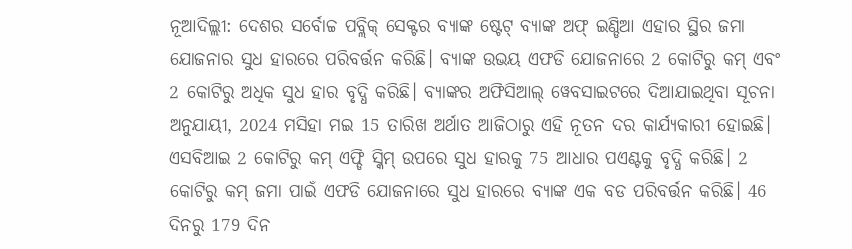ନୂଆଦିଲ୍ଲୀ: ଦେଶର ସର୍ବୋଚ୍ଚ ପବ୍ଲିକ୍ ସେକ୍ଟର ବ୍ୟାଙ୍କ ଷ୍ଟେଟ୍ ବ୍ୟାଙ୍କ ଅଫ୍ ଇଣ୍ଡିଆ ଏହାର ସ୍ଥିର ଜମା ଯୋଜନାର ସୁଧ ହାରରେ ପରିବର୍ତ୍ତନ କରିଛି। ବ୍ୟାଙ୍କ ଉଭୟ ଏଫଡି ଯୋଜନାରେ 2 କୋଟିରୁ କମ୍ ଏବଂ 2 କୋଟିରୁ ଅଧିକ ସୁଧ ହାର ବୃଦ୍ଧି କରିଛି। ବ୍ୟାଙ୍କର ଅଫିସିଆଲ୍ ୱେବସାଇଟରେ ଦିଆଯାଇଥିବା ସୂଚନା ଅନୁଯାୟୀ, 2024 ମସିହା ମଇ 15 ତାରିଖ ଅର୍ଥାତ ଆଜିଠାରୁ ଏହି ନୂତନ ଦର କାର୍ଯ୍ୟକାରୀ ହୋଇଛି। ଏସବିଆଇ 2 କୋଟିରୁ କମ୍ ଏଫ୍ଡି ସ୍କିମ୍ ଉପରେ ସୁଧ ହାରକୁ 75 ଆଧାର ପଏଣ୍ଟକୁ ବୃଦ୍ଧି କରିଛି। 2 କୋଟିରୁ କମ୍ ଜମା ପାଇଁ ଏଫଡି ଯୋଜନାରେ ସୁଧ ହାରରେ ବ୍ୟାଙ୍କ ଏକ ବଡ ପରିବର୍ତ୍ତନ କରିଛି। 46 ଦିନରୁ 179 ଦିନ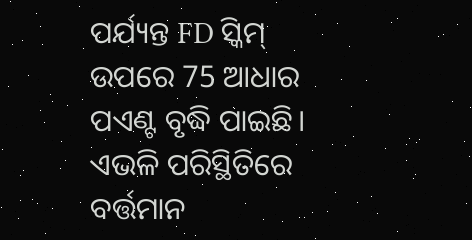ପର୍ଯ୍ୟନ୍ତ FD ସ୍କିମ୍ ଉପରେ 75 ଆଧାର ପଏଣ୍ଟ ବୃଦ୍ଧି ପାଇଛି। ଏଭଳି ପରିସ୍ଥିତିରେ ବର୍ତ୍ତମାନ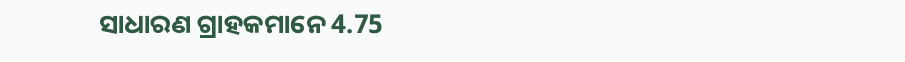ସାଧାରଣ ଗ୍ରାହକମାନେ 4.75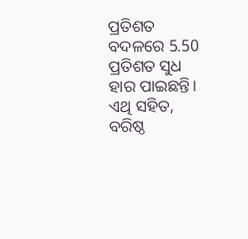ପ୍ରତିଶତ ବଦଳରେ 5.50 ପ୍ରତିଶତ ସୁଧ ହାର ପାଇଛନ୍ତି। ଏଥି ସହିତ, ବରିଷ୍ଠ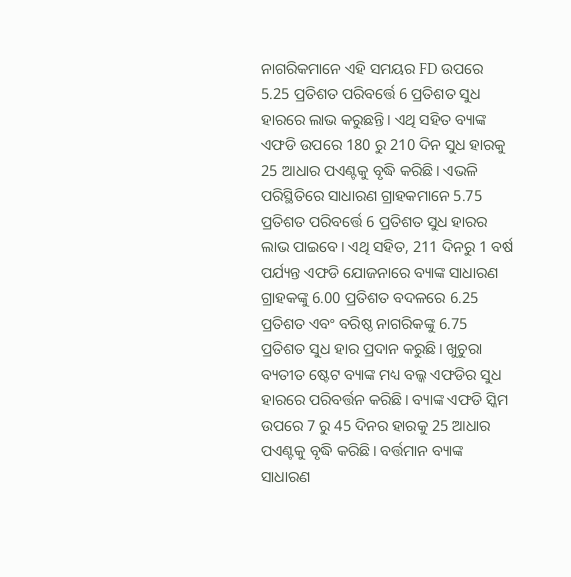ନାଗରିକମାନେ ଏହି ସମୟର FD ଉପରେ 5.25 ପ୍ରତିଶତ ପରିବର୍ତ୍ତେ 6 ପ୍ରତିଶତ ସୁଧ ହାରରେ ଲାଭ କରୁଛନ୍ତି। ଏଥି ସହିତ ବ୍ୟାଙ୍କ ଏଫଡି ଉପରେ 180 ରୁ 210 ଦିନ ସୁଧ ହାରକୁ 25 ଆଧାର ପଏଣ୍ଟକୁ ବୃଦ୍ଧି କରିଛି। ଏଭଳି ପରିସ୍ଥିତିରେ ସାଧାରଣ ଗ୍ରାହକମାନେ 5.75 ପ୍ରତିଶତ ପରିବର୍ତ୍ତେ 6 ପ୍ରତିଶତ ସୁଧ ହାରର ଲାଭ ପାଇବେ। ଏଥି ସହିତ, 211 ଦିନରୁ 1 ବର୍ଷ ପର୍ଯ୍ୟନ୍ତ ଏଫଡି ଯୋଜନାରେ ବ୍ୟାଙ୍କ ସାଧାରଣ ଗ୍ରାହକଙ୍କୁ 6.00 ପ୍ରତିଶତ ବଦଳରେ 6.25 ପ୍ରତିଶତ ଏବଂ ବରିଷ୍ଠ ନାଗରିକଙ୍କୁ 6.75 ପ୍ରତିଶତ ସୁଧ ହାର ପ୍ରଦାନ କରୁଛି। ଖୁଚୁରା ବ୍ୟତୀତ ଷ୍ଟେଟ ବ୍ୟାଙ୍କ ମଧ୍ୟ ବଲ୍କ ଏଫଡିର ସୁଧ ହାରରେ ପରିବର୍ତ୍ତନ କରିଛି। ବ୍ୟାଙ୍କ ଏଫଡି ସ୍କିମ ଉପରେ 7 ରୁ 45 ଦିନର ହାରକୁ 25 ଆଧାର ପଏଣ୍ଟକୁ ବୃଦ୍ଧି କରିଛି। ବର୍ତ୍ତମାନ ବ୍ୟାଙ୍କ ସାଧାରଣ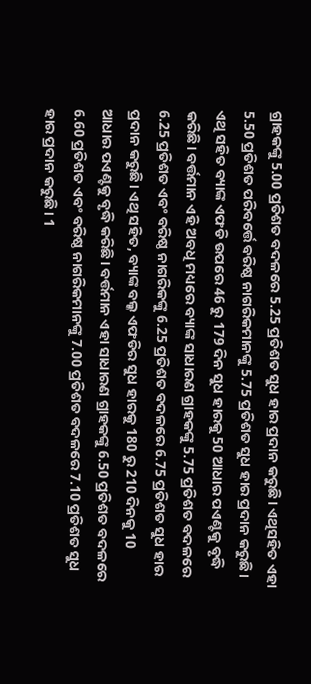ଗ୍ରାହକଙ୍କୁ 5.00 ପ୍ରତିଶତ ବଦଳରେ 5.25 ପ୍ରତିଶତ ସୁଧ ହାର ପ୍ରଦାନ କରୁଛି। ଏଥିସହିତ ଏହା 5.50 ପ୍ରତିଶତ ପରିବର୍ତ୍ତେ ବରିଷ୍ଠ ନାଗରିକମାନଙ୍କୁ 5.75 ପ୍ରତିଶତ ସୁଧ ହାର ପ୍ରଦାନ କରୁଛି। ଏଥି ସହିତ ବ୍ୟାଙ୍କ ଏଫଡି ଉପରେ 46 ରୁ 179 ଦିନ ସୁଧ ହାରକୁ 50 ଆଧାର ପଏଣ୍ଟକୁ ବୃଦ୍ଧି କରିଛି। ବର୍ତ୍ତମାନ ଏହି ଅବଧି ମଧ୍ୟରେ ବ୍ୟାଙ୍କ ସାଧାରଣ ଗ୍ରାହକଙ୍କୁ 5.75 ପ୍ରତିଶତ ବଦଳରେ 6.25 ପ୍ରତିଶତ ଏବଂ ବରିଷ୍ଠ ନାଗରିକଙ୍କୁ 6.25 ପ୍ରତିଶତ ବଦଳରେ 6.75 ପ୍ରତିଶତ ସୁଧ ହାର ପ୍ରଦାନ କରୁଛି। ଏଥି ସହିତ, ବ୍ୟାଙ୍କ ବଲ୍କ ଏଫଡିର ସୁଧ ହାରକୁ 180 ରୁ 210 ଦିନକୁ 10 ଆଧାର ପଏଣ୍ଟକୁ ବୃଦ୍ଧି କରିଛି। ବର୍ତ୍ତମାନ ଏହା ସାଧାରଣ ଗ୍ରାହକଙ୍କୁ 6.50 ପ୍ରତିଶତ ବଦଳରେ 6.60 ପ୍ରତିଶତ ଏବଂ ବରିଷ୍ଠ ନାଗରିକମାନଙ୍କୁ 7.00 ପ୍ରତିଶତ ବଦଳରେ 7.10 ପ୍ରତିଶତ ସୁଧ ହାର ପ୍ରଦାନ କରୁଛି। 1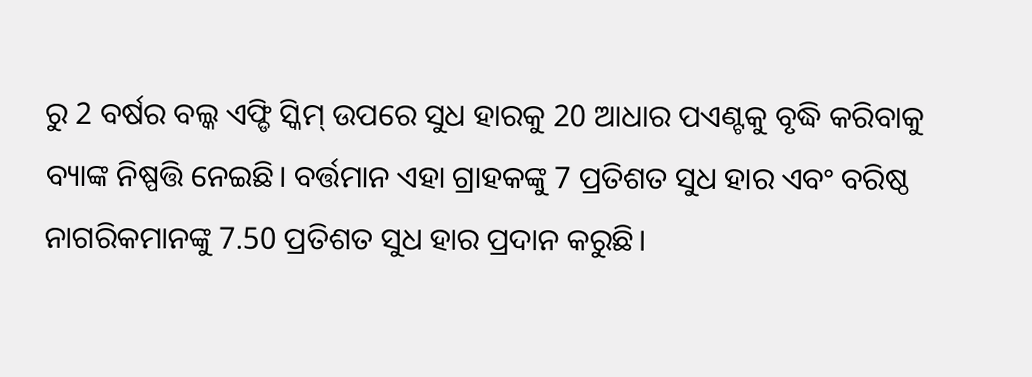ରୁ 2 ବର୍ଷର ବଲ୍କ ଏଫ୍ଡି ସ୍କିମ୍ ଉପରେ ସୁଧ ହାରକୁ 20 ଆଧାର ପଏଣ୍ଟକୁ ବୃଦ୍ଧି କରିବାକୁ ବ୍ୟାଙ୍କ ନିଷ୍ପତ୍ତି ନେଇଛି। ବର୍ତ୍ତମାନ ଏହା ଗ୍ରାହକଙ୍କୁ 7 ପ୍ରତିଶତ ସୁଧ ହାର ଏବଂ ବରିଷ୍ଠ ନାଗରିକମାନଙ୍କୁ 7.50 ପ୍ରତିଶତ ସୁଧ ହାର ପ୍ରଦାନ କରୁଛି।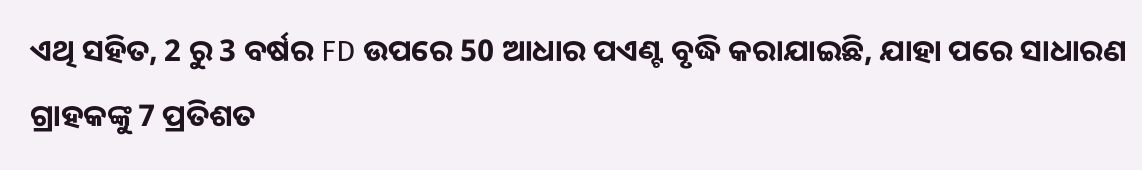ଏଥି ସହିତ, 2 ରୁ 3 ବର୍ଷର FD ଉପରେ 50 ଆଧାର ପଏଣ୍ଟ ବୃଦ୍ଧି କରାଯାଇଛି, ଯାହା ପରେ ସାଧାରଣ ଗ୍ରାହକଙ୍କୁ 7 ପ୍ରତିଶତ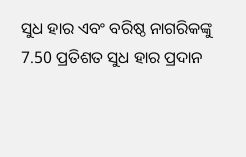ସୁଧ ହାର ଏବଂ ବରିଷ୍ଠ ନାଗରିକଙ୍କୁ 7.50 ପ୍ରତିଶତ ସୁଧ ହାର ପ୍ରଦାନ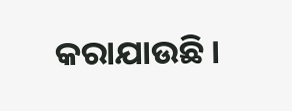କରାଯାଉଛି।